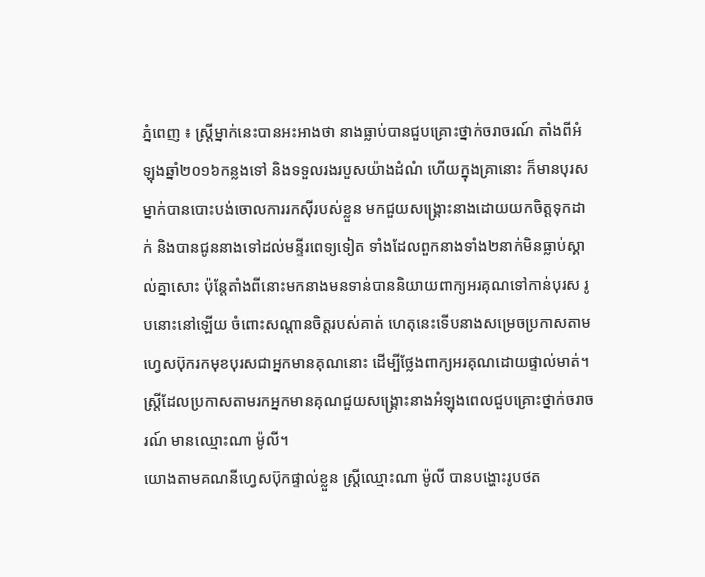ភ្នំពេញ ៖ ស្ត្រីម្នាក់នេះបានអះអាងថា នាងធ្លាប់បានជួបគ្រោះថ្នាក់ចរាចរណ៍ តាំងពីអំឡុងឆ្នាំ២០១៦កន្លងទៅ និងទទួលរងរបួសយ៉ាងដំណំ ហើយក្នុងគ្រានោះ ក៏មានបុរសម្នាក់បានបោះបង់ចោលការរកស៊ីរបស់ខ្លួន មកជួយសង្គ្រោះនាងដោយយកចិត្តទុកដាក់ និងបានជូននាងទៅដល់មន្ទីរពេទ្យទៀត ទាំងដែលពួកនាងទាំង២នាក់មិនធ្លាប់ស្គាល់គ្នាសោះ ប៉ុន្តែតាំងពីនោះមកនាងមនទាន់បាននិយាយពាក្យអរគុណទៅកាន់បុរស រូបនោះនៅឡើយ ចំពោះសណ្តានចិត្តរបស់គាត់ ហេតុនេះទើបនាងសម្រេចប្រកាសតាមហ្វេសប៊ុករកមុខបុរសជាអ្នកមានគុណនោះ ដើម្បីថ្លែងពាក្យអរគុណដោយផ្ទាល់មាត់។
ស្ត្រីដែលប្រកាសតាមរកអ្នកមានគុណជួយសង្គ្រោះនាងអំឡុងពេលជួបគ្រោះថ្នាក់ចរាចរណ៍ មានឈ្មោះណា ម៉ូលី។
យោងតាមគណនីហ្វេសប៊ុកផ្ទាល់ខ្លួន ស្ត្រីឈ្មោះណា ម៉ូលី បានបង្ហោះរូបថត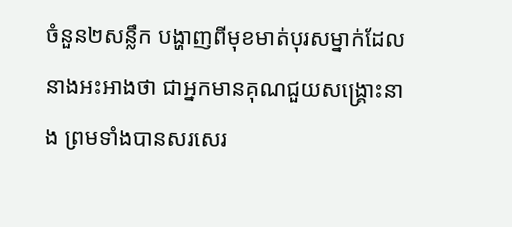ចំនួន២សន្លឹក បង្ហាញពីមុខមាត់បុរសម្នាក់ដែលនាងអះអាងថា ជាអ្នកមានគុណជួយសង្គ្រោះនាង ព្រមទាំងបានសរសេរ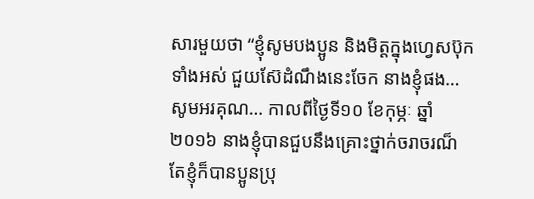សារមួយថា “ខ្ញុំសូមបងប្អូន និងមិត្តក្នុងហ្វេសប៊ុកទាំងអស់ ជួយស៊ែដំណឹងនេះចែក នាងខ្ញុំផង… សូមអរគុណ… កាលពីថ្ងៃទី១០ ខែកុម្ភៈ ឆ្នាំ២០១៦ នាងខ្ញុំបានជួបនឹងគ្រោះថ្នាក់ចរាចរណ៏ តែខ្ញុំក៏បានប្អូនប្រុ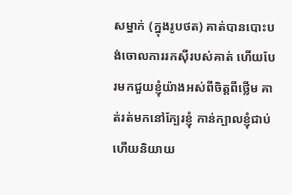សម្នាក់ (ក្នុងរូបថត) គាត់បានបោះបង់ចោលការរកស៊ីរបស់គាត់ ហើយបែរមកជួយខ្ញុំយ៉ាងអស់ពីចិត្តពីថ្លើម គាត់រត់មកនៅក្បែរខ្ញុំ កាន់ក្បាលខ្ញុំជាប់ ហើយនិយាយ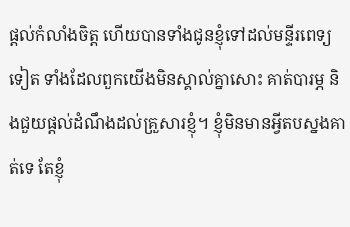ផ្តល់កំលាំងចិត្ត ហើយបានទាំងជូនខ្ញុំទៅដល់មន្ទីរពេទ្យទៀត ទាំងដែលពួកយើងមិនស្គាល់គ្នាសោះ គាត់បារម្ភ និងជួយផ្តល់ដំណឹងដល់គ្រួសារខ្ញុំ។ ខ្ញុំមិនមានអ្វីតបស្នងគាត់ទេ តែខ្ញុំ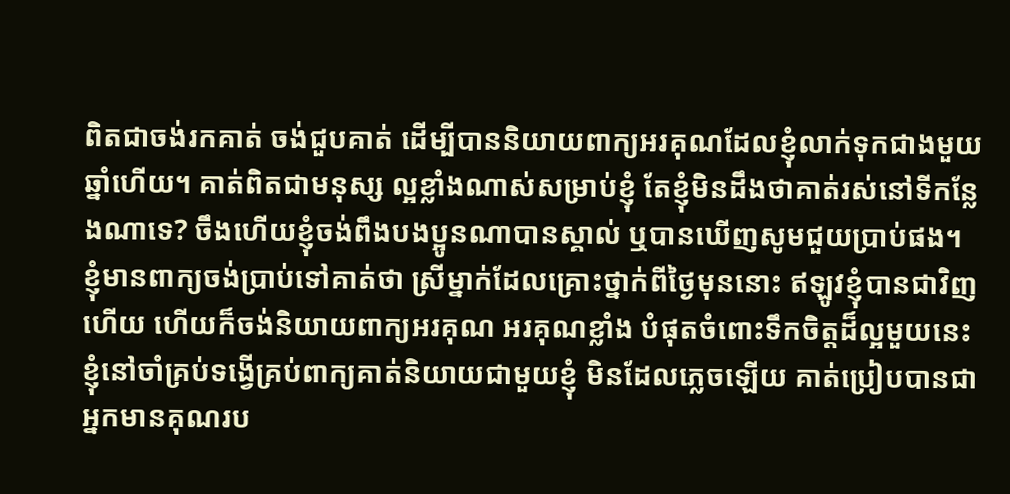ពិតជាចង់រកគាត់ ចង់ជួបគាត់ ដើម្បីបាននិយាយពាក្យអរគុណដែលខ្ញុំលាក់ទុកជាងមួយឆ្នាំហើយ។ គាត់ពិតជាមនុស្ស ល្អខ្លាំងណាស់សម្រាប់ខ្ញុំ តែខ្ញុំមិនដឹងថាគាត់រស់នៅទីកន្លែងណាទេ? ចឹងហើយខ្ញុំចង់ពឹងបងប្អូនណាបានស្គាល់ ឬបានឃើញសូមជួយប្រាប់ផង។
ខ្ញុំមានពាក្យចង់ប្រាប់ទៅគាត់ថា ស្រីម្នាក់ដែលគ្រោះថ្នាក់ពីថ្ងៃមុននោះ ឥឡូវខ្ញុំបានជាវិញហើយ ហើយក៏ចង់និយាយពាក្យអរគុណ អរគុណខ្លាំង បំផុតចំពោះទឹកចិត្តដ៏ល្អមួយនេះ ខ្ញុំនៅចាំគ្រប់ទង្វើគ្រប់ពាក្យគាត់និយាយជាមួយខ្ញុំ មិនដែលភ្លេចឡើយ គាត់ប្រៀបបានជាអ្នកមានគុណរប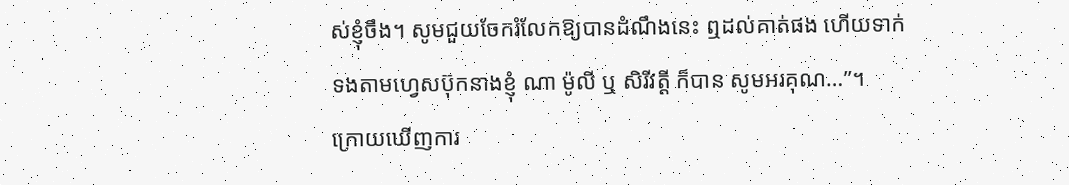ស់ខ្ញុំចឹង។ សូមជួយចែករំលែកឱ្យបានដំណឹងនេះ ឮដល់គាត់ផង ហើយទាក់ទងតាមហ្វេសប៊ុកនាងខ្ញុំ ណា ម៉ូលី ឬ សិរីវត្តី ក៏បាន សូមអរគុណ…”។
ក្រោយឃើញការ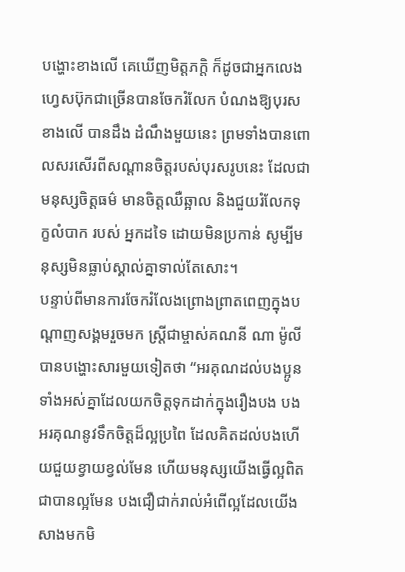បង្ហោះខាងលើ គេឃើញមិត្តភក្តិ ក៏ដូចជាអ្នកលេងហ្វេសប៊ុកជាច្រើនបានចែករំលែក បំណងឱ្យបុរសខាងលើ បានដឹង ដំណឹងមួយនេះ ព្រមទាំងបានពោលសរសើរពីសណ្តានចិត្តរបស់បុរសរូបនេះ ដែលជាមនុស្សចិត្តធម៌ មានចិត្តឈឺឆ្អាល និងជួយរំលែកទុក្ខលំបាក របស់ អ្នកដទៃ ដោយមិនប្រកាន់ សូម្បីមនុស្សមិនធ្លាប់ស្គាល់គ្នាទាល់តែសោះ។
បន្ទាប់ពីមានការចែករំលែងព្រោងព្រាតពេញក្នុងបណ្តាញសង្គមរួចមក ស្ត្រីជាម្ចាស់គណនី ណា ម៉ូលី បានបង្ហោះសារមួយទៀតថា “អរគុណដល់បងប្អូនទាំងអស់គ្នាដែលយកចិត្តទុកដាក់ក្នុងរឿងបង បងអរគុណនូវទឹកចិត្តដ៏ល្អប្រពៃ ដែលគិតដល់បងហើយជួយខ្វាយខ្វល់មែន ហើយមនុស្សយើងធ្វើល្អពិតជាបានល្អមែន បងជឿជាក់រាល់អំពើល្អដែលយើងសាងមកមិ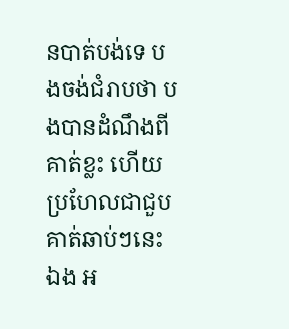នបាត់បង់ទេ បងចង់ជំរាបថា បងបានដំណឹងពីគាត់ខ្លះ ហើយប្រហែលជាជួបគាត់ឆាប់ៗនេះឯង អ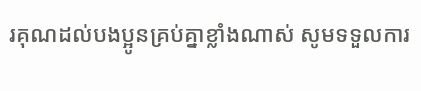រគុណដល់បងប្អូនគ្រប់គ្នាខ្លាំងណាស់ សូមទទួលការ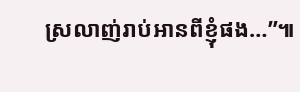ស្រលាញ់រាប់អានពីខ្ញុំផង…”៕